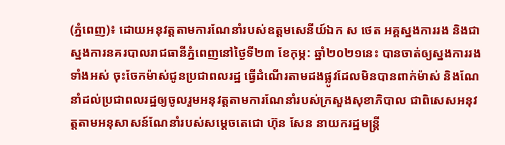(ភ្នំពេញ)៖ ដោយអនុវត្តតាមការណែនាំរបស់ឧត្តមសេនីយ៍ឯក ស ថេត អគ្គស្នងការរង និងជាស្នងការនគរបាលរាជធានីភ្នំពេញនៅថ្ងៃទី២៣ ខែកុម្ភ: ឆ្នាំ២០២១នេះ បានចាត់ឲ្យស្នងការរងទាំងអស់ ចុះចែកម៉ាស់ជូនប្រជាពលរដ្ឋ ធ្វើដំណើរតាមដងផ្លូវដែលមិនបានពាក់ម៉ាស់ និងណែនាំដល់ប្រជាពលរដ្ឋឲ្យចូលរួមអនុវត្តតាមការណែនាំរបស់ក្រសួងសុខាភិបាល ជាពិសេសអនុវត្តតាមអនុសាសន៍ណែនាំរបស់សម្តេចតេជោ ហ៊ុន សែន នាយករដ្ឋមន្ត្រី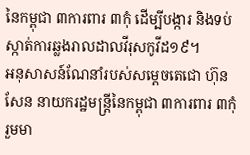នៃកម្ពុជា ៣ការពារ ៣កុំ ដើម្បីបង្ការ និងទប់ស្កាត់ការឆ្លងរាលដាលវីរុសកូវីដ១៩។
អនុសាសន៍ណែនាំរបស់សម្តេចតេជោ ហ៊ុន សែន នាយករដ្ឋមន្ត្រីនៃកម្ពុជា ៣ការពារ ៣កុំ រួមមា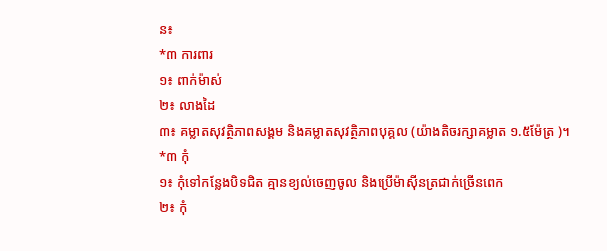ន៖
*៣ ការពារ
១៖ ពាក់ម៉ាស់
២៖ លាងដៃ
៣៖ គម្លាតសុវត្ថិភាពសង្គម និងគម្លាតសុវត្ថិភាពបុគ្គល (យ៉ាងតិចរក្សាគម្លាត ១.៥ម៉ែត្រ )។
*៣ កុំ
១៖ កុំទៅកន្លែងបិទជិត គ្មានខ្យល់ចេញចូល និងប្រើម៉ាស៊ីនត្រជាក់ច្រើនពេក
២៖ កុំ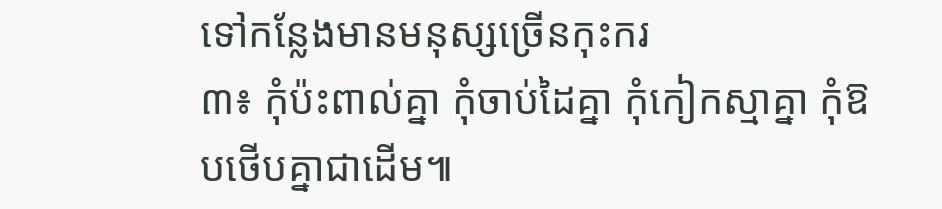ទៅកន្លែងមានមនុស្សច្រើនកុះករ
៣៖ កុំប៉ះពាល់គ្នា កុំចាប់ដៃគ្នា កុំកៀកស្មាគ្នា កុំឱបថើបគ្នាជាដើម៕